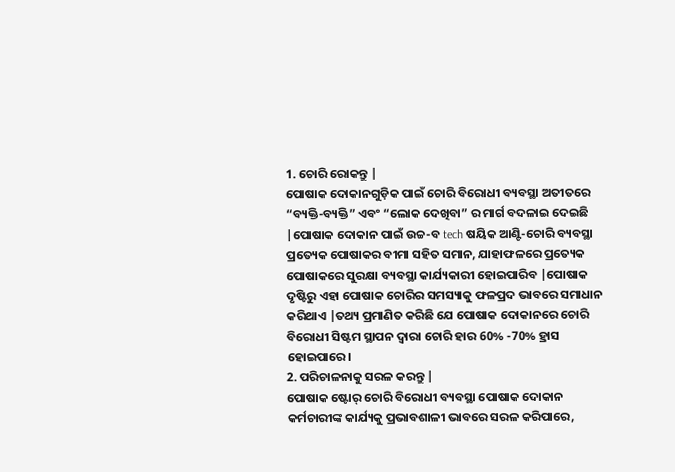1. ଚୋରି ରୋକନ୍ତୁ |
ପୋଷାକ ଦୋକାନଗୁଡ଼ିକ ପାଇଁ ଚୋରି ବିରୋଧୀ ବ୍ୟବସ୍ଥା ଅତୀତରେ “ବ୍ୟକ୍ତି-ବ୍ୟକ୍ତି” ଏବଂ “ଲୋକ ଦେଖିବା” ର ମାର୍ଗ ବଦଳାଇ ଦେଇଛି |ପୋଷାକ ଦୋକାନ ପାଇଁ ଉଚ୍ଚ-ବ tech ଷୟିକ ଆଣ୍ଟି-ଚୋରି ବ୍ୟବସ୍ଥା ପ୍ରତ୍ୟେକ ପୋଷାକର ବୀମା ସହିତ ସମାନ, ଯାହାଫଳରେ ପ୍ରତ୍ୟେକ ପୋଷାକରେ ସୁରକ୍ଷା ବ୍ୟବସ୍ଥା କାର୍ଯ୍ୟକାରୀ ହୋଇପାରିବ |ପୋଷାକ ଦୃଷ୍ଟିରୁ ଏହା ପୋଷାକ ଚୋରିର ସମସ୍ୟାକୁ ଫଳପ୍ରଦ ଭାବରେ ସମାଧାନ କରିଥାଏ |ତଥ୍ୟ ପ୍ରମାଣିତ କରିଛି ଯେ ପୋଷାକ ଦୋକାନରେ ଚୋରି ବିରୋଧୀ ସିଷ୍ଟମ ସ୍ଥାପନ ଦ୍ୱାରା ଚୋରି ହାର 60% -70% ହ୍ରାସ ହୋଇପାରେ।
2. ପରିଚାଳନାକୁ ସରଳ କରନ୍ତୁ |
ପୋଷାକ ଷ୍ଟୋର୍ ଚୋରି ବିରୋଧୀ ବ୍ୟବସ୍ଥା ପୋଷାକ ଦୋକାନ କର୍ମଚାରୀଙ୍କ କାର୍ଯ୍ୟକୁ ପ୍ରଭାବଶାଳୀ ଭାବରେ ସରଳ କରିପାରେ,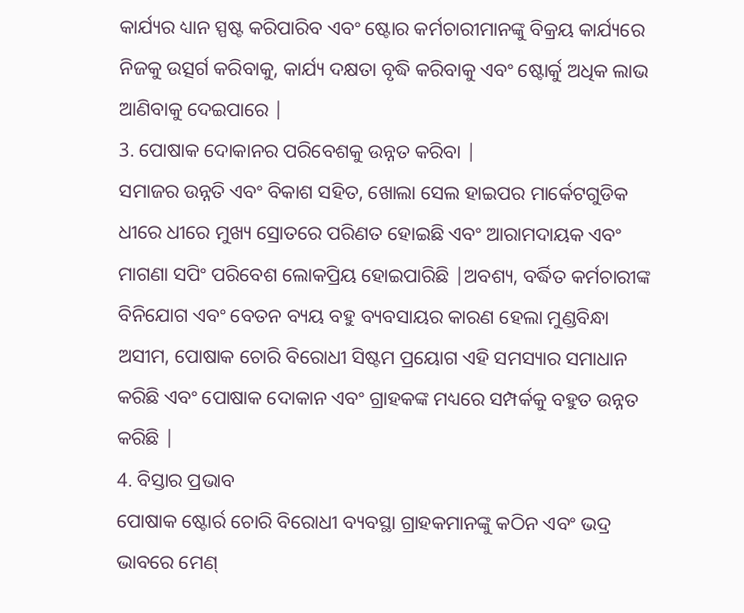କାର୍ଯ୍ୟର ଧ୍ୟାନ ସ୍ପଷ୍ଟ କରିପାରିବ ଏବଂ ଷ୍ଟୋର କର୍ମଚାରୀମାନଙ୍କୁ ବିକ୍ରୟ କାର୍ଯ୍ୟରେ ନିଜକୁ ଉତ୍ସର୍ଗ କରିବାକୁ, କାର୍ଯ୍ୟ ଦକ୍ଷତା ବୃଦ୍ଧି କରିବାକୁ ଏବଂ ଷ୍ଟୋର୍କୁ ଅଧିକ ଲାଭ ଆଣିବାକୁ ଦେଇପାରେ |
3. ପୋଷାକ ଦୋକାନର ପରିବେଶକୁ ଉନ୍ନତ କରିବା |
ସମାଜର ଉନ୍ନତି ଏବଂ ବିକାଶ ସହିତ, ଖୋଲା ସେଲ ହାଇପର ମାର୍କେଟଗୁଡିକ ଧୀରେ ଧୀରେ ମୁଖ୍ୟ ସ୍ରୋତରେ ପରିଣତ ହୋଇଛି ଏବଂ ଆରାମଦାୟକ ଏବଂ ମାଗଣା ସପିଂ ପରିବେଶ ଲୋକପ୍ରିୟ ହୋଇପାରିଛି |ଅବଶ୍ୟ, ବର୍ଦ୍ଧିତ କର୍ମଚାରୀଙ୍କ ବିନିଯୋଗ ଏବଂ ବେତନ ବ୍ୟୟ ବହୁ ବ୍ୟବସାୟର କାରଣ ହେଲା ମୁଣ୍ଡବିନ୍ଧା ଅସୀମ, ପୋଷାକ ଚୋରି ବିରୋଧୀ ସିଷ୍ଟମ ପ୍ରୟୋଗ ଏହି ସମସ୍ୟାର ସମାଧାନ କରିଛି ଏବଂ ପୋଷାକ ଦୋକାନ ଏବଂ ଗ୍ରାହକଙ୍କ ମଧ୍ୟରେ ସମ୍ପର୍କକୁ ବହୁତ ଉନ୍ନତ କରିଛି |
4. ବିସ୍ତାର ପ୍ରଭାବ
ପୋଷାକ ଷ୍ଟୋର୍ର ଚୋରି ବିରୋଧୀ ବ୍ୟବସ୍ଥା ଗ୍ରାହକମାନଙ୍କୁ କଠିନ ଏବଂ ଭଦ୍ର ଭାବରେ ମେଣ୍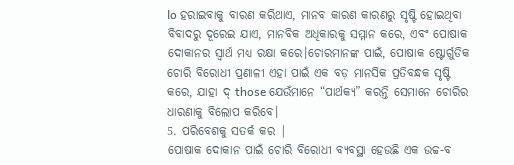lo ହରାଇବାକୁ ବାରଣ କରିଥାଏ, ମାନବ କାରଣ କାରଣରୁ ସୃଷ୍ଟି ହୋଇଥିବା ବିବାଦରୁ ଦୂରେଇ ଯାଏ, ମାନବିକ ଅଧିକାରକୁ ସମ୍ମାନ କରେ, ଏବଂ ପୋଷାକ ଦୋକାନର ସ୍ୱାର୍ଥ ମଧ୍ୟ ରକ୍ଷା କରେ।ଚୋରମାନଙ୍କ ପାଇଁ, ପୋଷାକ ଷ୍ଟୋର୍ଗୁଡିକ ଚୋରି ବିରୋଧୀ ପ୍ରଣାଳୀ ଏହା ପାଇଁ ଏକ ବଡ଼ ମାନସିକ ପ୍ରତିବନ୍ଧକ ସୃଷ୍ଟି କରେ, ଯାହା ଦ୍ those ଯେଉଁମାନେ “ପାର୍ଥକ୍ୟ” କରନ୍ତି ସେମାନେ ଚୋରିର ଧାରଣାକୁ ବିଲୋପ କରିବେ।
5. ପରିବେଶକୁ ସତର୍କ କର |
ପୋଷାକ ଦୋକାନ ପାଇଁ ଚୋରି ବିରୋଧୀ ବ୍ୟବସ୍ଥା ହେଉଛି ଏକ ଉଚ୍ଚ-ବ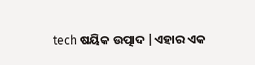tech ଷୟିକ ଉତ୍ପାଦ |ଏହାର ଏକ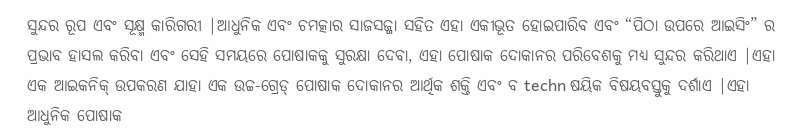ସୁନ୍ଦର ରୂପ ଏବଂ ସୂକ୍ଷ୍ମ କାରିଗରୀ |ଆଧୁନିକ ଏବଂ ଚମତ୍କାର ସାଜସଜ୍ଜା ସହିତ ଏହା ଏକୀଭୂତ ହୋଇପାରିବ ଏବଂ “ପିଠା ଉପରେ ଆଇସିଂ” ର ପ୍ରଭାବ ହାସଲ କରିବା ଏବଂ ସେହି ସମୟରେ ପୋଷାକକୁ ସୁରକ୍ଷା ଦେବା, ଏହା ପୋଷାକ ଦୋକାନର ପରିବେଶକୁ ମଧ୍ୟ ସୁନ୍ଦର କରିଥାଏ |ଏହା ଏକ ଆଇକନିକ୍ ଉପକରଣ ଯାହା ଏକ ଉଚ୍ଚ-ଗ୍ରେଡ୍ ପୋଷାକ ଦୋକାନର ଆର୍ଥିକ ଶକ୍ତି ଏବଂ ବ techn ଷୟିକ ବିଷୟବସ୍ତୁକୁ ଦର୍ଶାଏ |ଏହା ଆଧୁନିକ ପୋଷାକ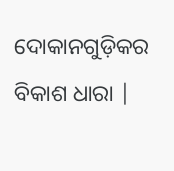ଦୋକାନଗୁଡ଼ିକର ବିକାଶ ଧାରା |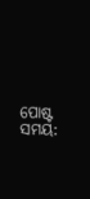ପୋଷ୍ଟ ସମୟ: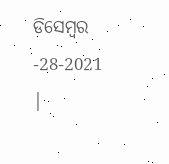ଡିସେମ୍ବର -28-2021 |